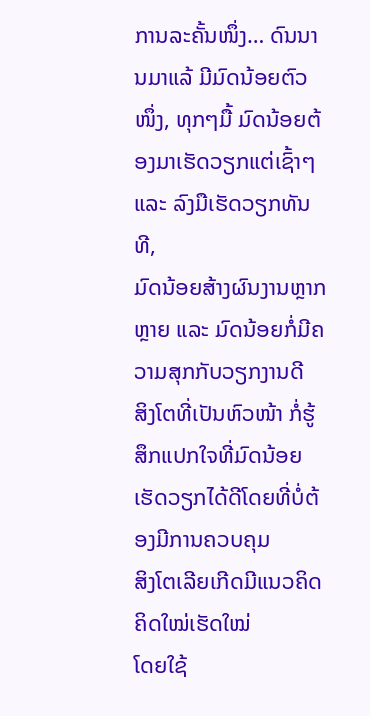ການລະຄັ້ນໜຶ່ງ… ດົນນານມາແລ້ ມີມົດນ້ອຍຕົວໜຶ່ງ, ທຸກໆມື້ ມົດນ້ອຍຕ້ອງມາເຮັດວຽກແຕ່ເຊົ້າໆ ແລະ ລົງມືເຮັດວຽກທັນທີ,
ມົດນ້ອຍສ້າງຜົນງານຫຼາກຫຼາຍ ແລະ ມົດນ້ອຍກໍ່ມີຄວາມສຸກກັບວຽກງານດີ
ສິງໂຕທີ່ເປັນຫົວໜ້າ ກໍ່ຮູ້ສຶກແປກໃຈທີ່ມົດນ້ອຍເຮັດວຽກໄດ້ດີໂດຍທີ່ບໍ່ຕ້ອງມີການຄວບຄຸມ
ສິງໂຕເລີຍເກີດມີແນວຄິດ ຄິດໃໝ່ເຮັດໃໝ່
ໂດຍໃຊ້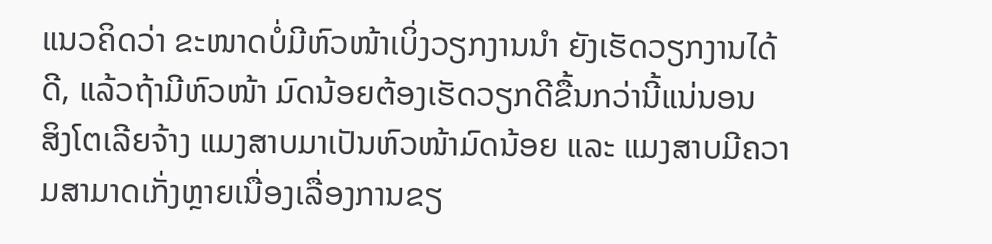ແນວຄິດວ່າ ຂະໜາດບໍ່ມີຫົວໜ້າເບິ່ງວຽກງານນຳ ຍັງເຮັດວຽກງານໄດ້ດີ, ແລ້ວຖ້າມີຫົວໜ້າ ມົດນ້ອຍຕ້ອງເຮັດວຽກດີຂື້ນກວ່ານີ້ແນ່ນອນ
ສິງໂຕເລີຍຈ້າງ ແມງສາບມາເປັນຫົວໜ້າມົດນ້ອຍ ແລະ ແມງສາບມີຄວາມສາມາດເກັ່ງຫຼາຍເນື່ອງເລື່ອງການຂຽ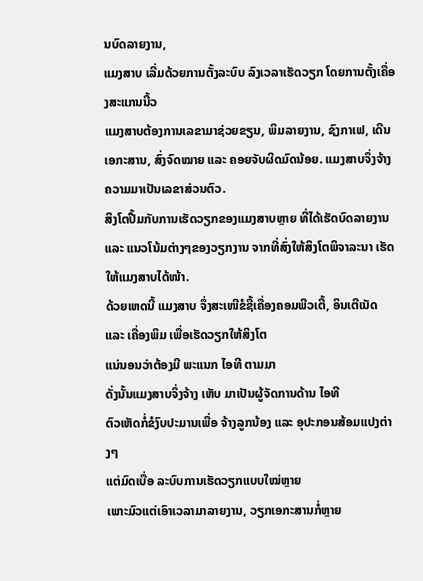ນບົດລາຍງານ,
ແມງສາບ ເລີ່ມດ້ວຍການຕັ້ງລະບົບ ລົງເວລາເຮັດວຽກ ໂດຍການຕັ້ງເຄື່ອງສະແກນນີ້ວ
ແມງສາບຕ້ອງການເລຂາມາຊ່ວຍຂຽນ, ພິມລາຍງານ, ຊົງກາເຟ, ເດີນເອກະສານ, ສົ່ງຈົດໝາຍ ແລະ ຄອຍຈັບຜິດມົດນ້ອຍ. ແມງສາບຈຶ່ງຈ້າງ ຄວາມມາເປັນເລຂາສ່ວນຕົວ.
ສິງໂຕປື້ມກັບການເຮັດວຽກຂອງແມງສາບຫຼາຍ ທີ່ໄດ້ເຮັດບົດລາຍງານ ແລະ ແນວໂນ້ມຕ່າງໆຂອງວຽກງານ ຈາກທີ່ສົ່ງໃຫ້ສິງໂຕພິຈາລະນາ ເຮັດໃຫ້ແມງສາບໄດ້ໜ້າ.
ດ້ວຍເຫດນີ້ ແມງສາບ ຈຶ່ງສະເໜີຂໍຊື້ເຄື່ອງຄອມພີວເຕີ້, ອິນເຕີເນັດ ແລະ ເຄື່ອງພິມ ເພື່ອເຮັດວຽກໃຫ້ສິງໂຕ
ແນ່ນອນວ່າຕ້ອງມີ ພະແນກ ໄອທີ ຕາມມາ
ດັ່ງນັ້ນແມງສາບຈຶ່ງຈ້າງ ເຫັບ ມາເປັນຜູ້ຈັດການດ້ານ ໄອທີ
ຕົວເຫັດກໍ່ຂໍງົບປະມານເພື່ອ ຈ້າງລູກນ້ອງ ແລະ ອຸປະກອນສ້ອມແປງຕ່າງໆ
ແຕ່ມົດເບື່ອ ລະບົບການເຮັດວຽກແບບໃໝ່ຫຼາຍ
ເພາະມົວແຕ່ເອົາເວລາມາລາຍງານ, ວຽກເອກະສານກໍ່ຫຼາຍ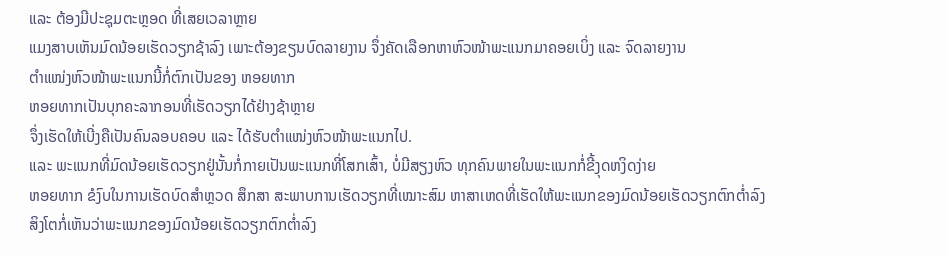ແລະ ຕ້ອງມີປະຊຸມຕະຫຼອດ ທີ່ເສຍເວລາຫຼາຍ
ແມງສາບເຫັນມົດນ້ອຍເຮັດວຽກຊ້າລົງ ເພາະຕ້ອງຂຽນບົດລາຍງານ ຈຶ່ງຄັດເລືອກຫາຫົວໜ້າພະແນກມາຄອຍເບິ່ງ ແລະ ຈົດລາຍງານ
ຕໍາແໜ່ງຫົວໜ້າພະແນກນີ້ກໍ່ຕົກເປັນຂອງ ຫອຍທາກ
ຫອຍທາກເປັນບຸກຄະລາກອນທີ່ເຮັດວຽກໄດ້ຢ່າງຊ້າຫຼາຍ
ຈຶ່ງເຮັດໃຫ້ເບີ່ງຄືເປັນຄົນລອບຄອບ ແລະ ໄດ້ຮັບຕໍາແໜ່ງຫົວໜ້າພະແນກໄປ.
ແລະ ພະແນກທີ່ມົດນ້ອຍເຮັດວຽກຢູ່ນັ້ນກໍ່ກາຍເປັນພະແນກທີ່ໂສກເສົ້າ, ບໍ່ມີສຽງຫົວ ທຸກຄົນພາຍໃນພະແນກກໍ່ຂີ້ງຸດຫງິດງ່າຍ
ຫອຍທາກ ຂໍງົບໃນການເຮັດບົດສຳຫຼວດ ສຶກສາ ສະພາບການເຮັດວຽກທີ່ເໝາະສົມ ຫາສາເຫດທີ່ເຮັດໃຫ້ພະແນກຂອງມົດນ້ອຍເຮັດວຽກຕົກຕໍ່າລົງ
ສິງໂຕກໍ່ເຫັນວ່າພະແນກຂອງມົດນ້ອຍເຮັດວຽກຕົກຕໍ່າລົງ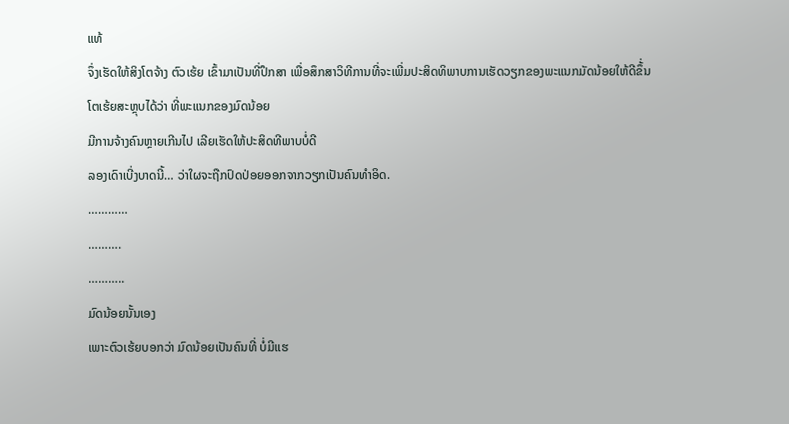ແທ້
ຈຶ່ງເຮັດໃຫ້ສິງໂຕຈ້າງ ຕົວເຮ້ຍ ເຂົ້າມາເປັນທີ່ປຶກສາ ເພື່ອສຶກສາວິທີການທີ່ຈະເພີ່ມປະສິດທິພາບການເຮັດວຽກຂອງພະແນກມັດນ້ອຍໃຫ້ດີຂຶ້່ນ
ໂຕເຮ້ຍສະຫຼຸບໄດ້ວ່າ ທີ່ພະແນກຂອງມົດນ້ອຍ
ມີການຈ້າງຄົນຫຼາຍເກີນໄປ ເລີຍເຮັດໃຫ້ປະສິດທີພາບບໍ່ດີ
ລອງເດົາເບີ່ງບາດນີ້… ວ່າໃຜຈະຖືກປົດປ່ອຍອອກຈາກວຽກເປັນຄົນທຳອິດ.
…………
……….
………..
ມົດນ້ອຍນັ້ນເອງ
ເພາະຕົວເຮ້ຍບອກວ່າ ມົດນ້ອຍເປັນຄົນທີ່ ບໍ່ມີແຮ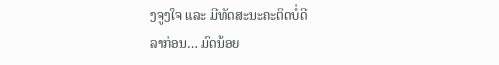ງຈູງໃຈ ແລະ ມີທັດສະນະຄະຕິດບໍ່ດີ
ລາກ່ອນ… ມົດນ້ອຍ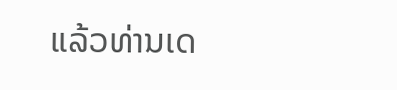ແລ້ວທ່ານເດ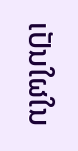ເປັນໃຜໃນ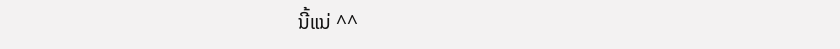ນີ້ແນ່ ^^